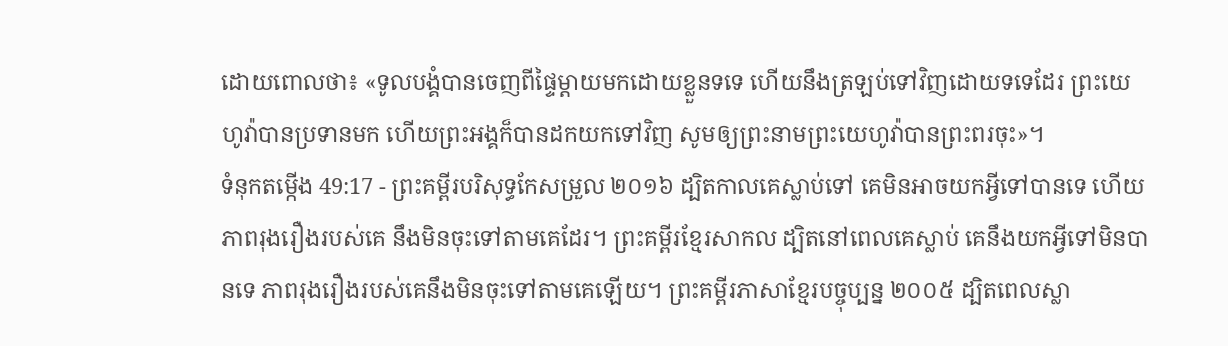ដោយពោលថា៖ «ទូលបង្គំបានចេញពីផ្ទៃម្តាយមកដោយខ្លួនទទេ ហើយនឹងត្រឡប់ទៅវិញដោយទទេដែរ ព្រះយេហូវ៉ាបានប្រទានមក ហើយព្រះអង្គក៏បានដកយកទៅវិញ សូមឲ្យព្រះនាមព្រះយេហូវ៉ាបានព្រះពរចុះ»។
ទំនុកតម្កើង 49:17 - ព្រះគម្ពីរបរិសុទ្ធកែសម្រួល ២០១៦ ដ្បិតកាលគេស្លាប់ទៅ គេមិនអាចយកអ្វីទៅបានទេ ហើយភាពរុងរឿងរបស់គេ នឹងមិនចុះទៅតាមគេដែរ។ ព្រះគម្ពីរខ្មែរសាកល ដ្បិតនៅពេលគេស្លាប់ គេនឹងយកអ្វីទៅមិនបានទេ ភាពរុងរឿងរបស់គេនឹងមិនចុះទៅតាមគេឡើយ។ ព្រះគម្ពីរភាសាខ្មែរបច្ចុប្បន្ន ២០០៥ ដ្បិតពេលស្លា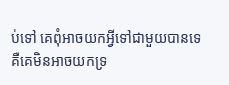ប់ទៅ គេពុំអាចយកអ្វីទៅជាមួយបានទេ គឺគេមិនអាចយកទ្រ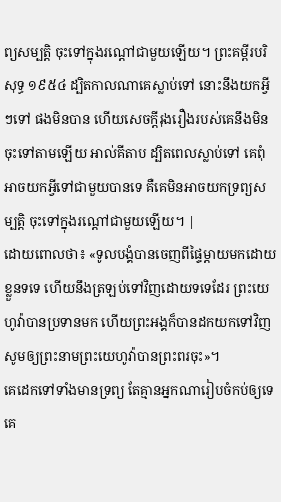ព្យសម្បត្តិ ចុះទៅក្នុងរណ្ដៅជាមួយឡើយ។ ព្រះគម្ពីរបរិសុទ្ធ ១៩៥៤ ដ្បិតកាលណាគេស្លាប់ទៅ នោះនឹងយកអ្វីៗទៅ ផងមិនបាន ហើយសេចក្ដីរុងរឿងរបស់គេនឹងមិនចុះទៅតាមឡើយ អាល់គីតាប ដ្បិតពេលស្លាប់ទៅ គេពុំអាចយកអ្វីទៅជាមួយបានទេ គឺគេមិនអាចយកទ្រព្យសម្បត្តិ ចុះទៅក្នុងរណ្ដៅជាមួយឡើយ។ |
ដោយពោលថា៖ «ទូលបង្គំបានចេញពីផ្ទៃម្តាយមកដោយខ្លួនទទេ ហើយនឹងត្រឡប់ទៅវិញដោយទទេដែរ ព្រះយេហូវ៉ាបានប្រទានមក ហើយព្រះអង្គក៏បានដកយកទៅវិញ សូមឲ្យព្រះនាមព្រះយេហូវ៉ាបានព្រះពរចុះ»។
គេដេកទៅទាំងមានទ្រព្យ តែគ្មានអ្នកណារៀបចំកប់ឲ្យទេ គេ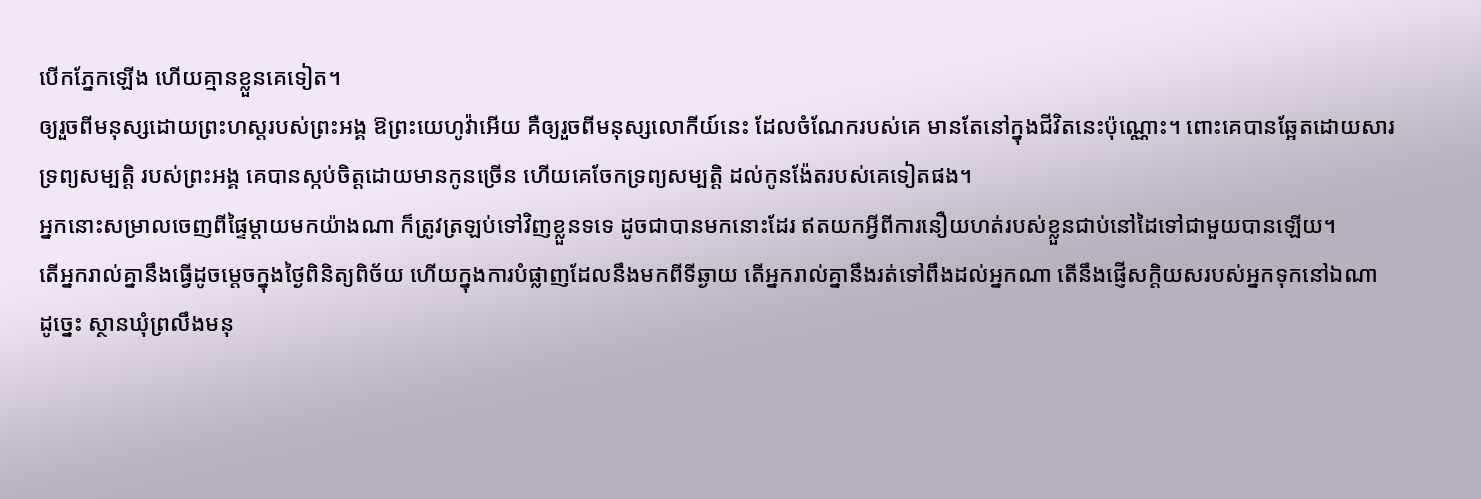បើកភ្នែកឡើង ហើយគ្មានខ្លួនគេទៀត។
ឲ្យរួចពីមនុស្សដោយព្រះហស្តរបស់ព្រះអង្គ ឱព្រះយេហូវ៉ាអើយ គឺឲ្យរួចពីមនុស្សលោកីយ៍នេះ ដែលចំណែករបស់គេ មានតែនៅក្នុងជីវិតនេះប៉ុណ្ណោះ។ ពោះគេបានឆ្អែតដោយសារទ្រព្យសម្បត្តិ របស់ព្រះអង្គ គេបានស្កប់ចិត្តដោយមានកូនច្រើន ហើយគេចែកទ្រព្យសម្បត្តិ ដល់កូនង៉ែតរបស់គេទៀតផង។
អ្នកនោះសម្រាលចេញពីផ្ទៃម្តាយមកយ៉ាងណា ក៏ត្រូវត្រឡប់ទៅវិញខ្លួនទទេ ដូចជាបានមកនោះដែរ ឥតយកអ្វីពីការនឿយហត់របស់ខ្លួនជាប់នៅដៃទៅជាមួយបានឡើយ។
តើអ្នករាល់គ្នានឹងធ្វើដូចម្តេចក្នុងថ្ងៃពិនិត្យពិច័យ ហើយក្នុងការបំផ្លាញដែលនឹងមកពីទីឆ្ងាយ តើអ្នករាល់គ្នានឹងរត់ទៅពឹងដល់អ្នកណា តើនឹងផ្ញើសក្តិយសរបស់អ្នកទុកនៅឯណា
ដូច្នេះ ស្ថានឃុំព្រលឹងមនុ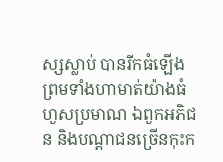ស្សស្លាប់ បានរីកធំឡើង ព្រមទាំងហាមាត់យ៉ាងធំហួសប្រមាណ ឯពួកអភិជន និងបណ្ដាជនច្រើនកុះក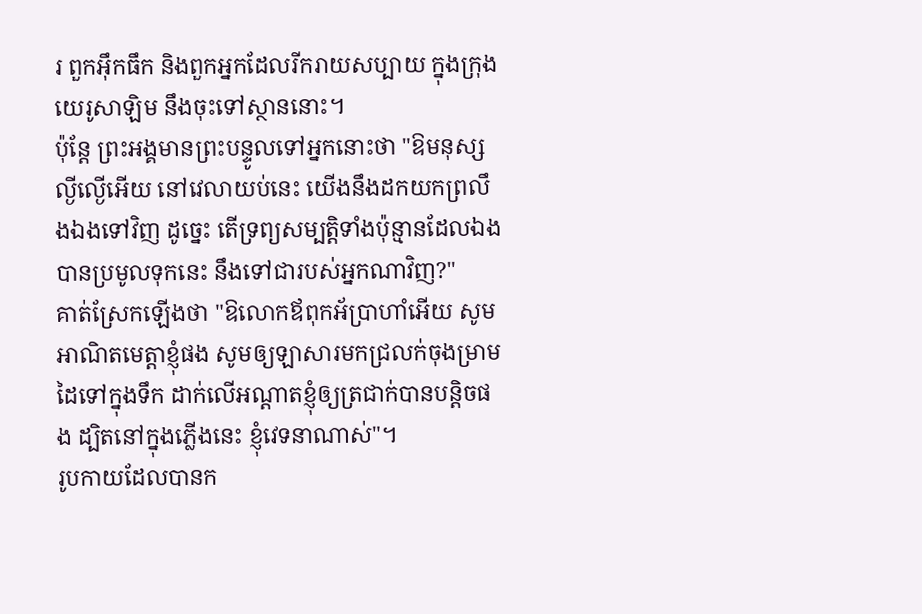រ ពួកអ៊ឹកធឹក និងពួកអ្នកដែលរីករាយសប្បាយ ក្នុងក្រុងយេរូសាឡិម នឹងចុះទៅស្ថាននោះ។
ប៉ុន្តែ ព្រះអង្គមានព្រះបន្ទូលទៅអ្នកនោះថា "ឱមនុស្សល្ងីល្ងើអើយ នៅវេលាយប់នេះ យើងនឹងដកយកព្រលឹងឯងទៅវិញ ដូច្នេះ តើទ្រព្យសម្បត្តិទាំងប៉ុន្មានដែលឯងបានប្រមូលទុកនេះ នឹងទៅជារបស់អ្នកណាវិញ?"
គាត់ស្រែកឡើងថា "ឱលោកឪពុកអ័ប្រាហាំអើយ សូមអាណិតមេត្តាខ្ញុំផង សូមឲ្យឡាសារមកជ្រលក់ចុងម្រាមដៃទៅក្នុងទឹក ដាក់លើអណ្តាតខ្ញុំឲ្យត្រជាក់បានបន្តិចផង ដ្បិតនៅក្នុងភ្លើងនេះ ខ្ញុំវេទនាណាស់"។
រូបកាយដែលបានក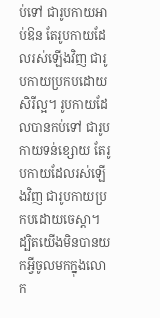ប់ទៅ ជារូបកាយអាប់ឱន តែរូបកាយដែលរស់ឡើងវិញ ជារូបកាយប្រកបដោយសិរីល្អ។ រូបកាយដែលបានកប់ទៅ ជារូបកាយទន់ខ្សោយ តែរូបកាយដែលរស់ឡើងវិញ ជារូបកាយប្រកបដោយចេស្តា។
ដ្បិតយើងមិនបានយកអ្វីចូលមកក្នុងលោក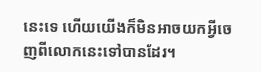នេះទេ ហើយយើងក៏មិនអាចយកអ្វីចេញពីលោកនេះទៅបានដែរ។